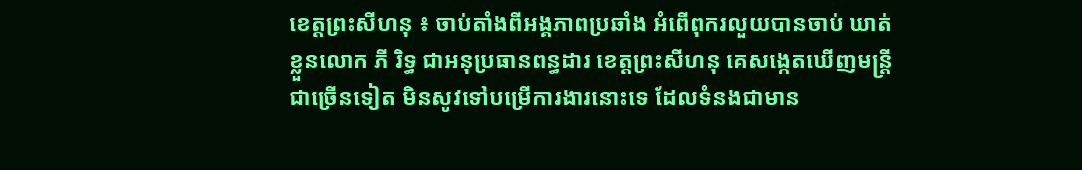ខេត្តព្រះសីហនុ ៖ ចាប់តាំងពីអង្គភាពប្រឆាំង អំពើពុករលួយបានចាប់ ឃាត់ខ្លួនលោក ភី រិទ្ធ ជាអនុប្រធានពន្ធដារ ខេត្តព្រះសីហនុ គេសង្កេតឃើញមន្ត្រីជាច្រើនទៀត មិនសូវទៅបម្រើការងារនោះទេ ដែលទំនងជាមាន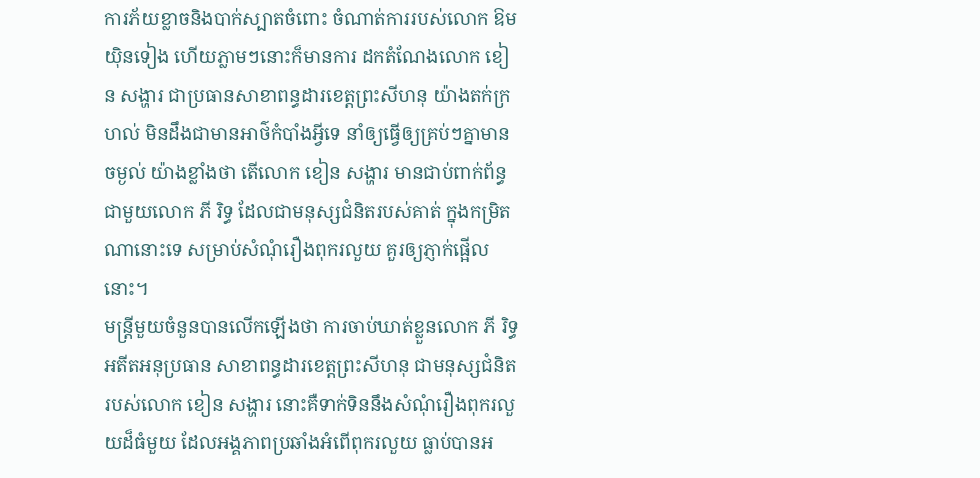ការភ័យខ្លាចនិងបាក់ស្បាតចំពោះ ចំណាត់ការរបស់លោក ឱម យ៉ិនទៀង ហើយភ្លាមៗនោះក៏មានការ ដកតំណែងលោក ខៀន សង្ហារ ជាប្រធានសាខាពន្ធដារខេត្តព្រះសីហនុ យ៉ាងតក់ក្រហល់ មិនដឹងជាមានអាថ៌កំបាំងអ្វីទេ នាំឲ្យធ្វើឲ្យគ្រប់ៗគ្នាមានចម្ងល់ យ៉ាងខ្លាំងថា តើលោក ខៀន សង្ហារ មានជាប់ពាក់ព័ន្ធ ជាមួយលោក ភី រិទ្ធ ដែលជាមនុស្សជំនិតរបស់គាត់ ក្នុងកម្រិតណានោះទេ សម្រាប់សំណុំរឿងពុករលួយ គួរឲ្យភ្ញាក់ផ្អើលនោះ។
មន្ត្រីមួយចំនួនបានលើកឡើងថា ការចាប់ឃាត់ខ្លួនលោក ភី រិទ្ធ អតីតអនុប្រធាន សាខាពន្ធដារខេត្តព្រះសីហនុ ជាមនុស្សជំនិតរបស់លោក ខៀន សង្ហារ នោះគឺទាក់ទិននឹងសំណុំរឿងពុករលួយដ៏ធំមួយ ដែលអង្គភាពប្រឆាំងអំពើពុករលួយ ធ្លាប់បានអ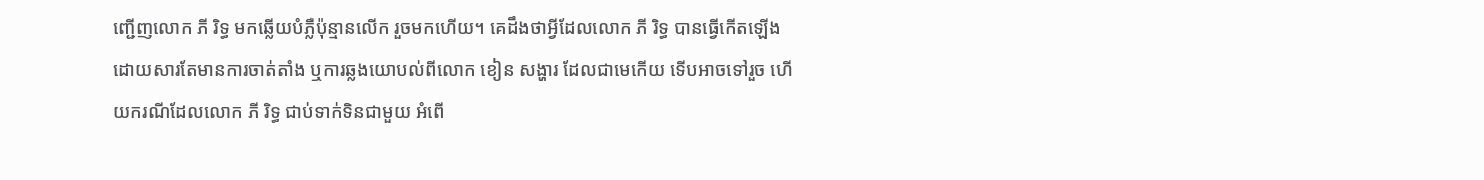ញ្ជើញលោក ភី រិទ្ធ មកឆ្លើយបំភ្លឺប៉ុន្មានលើក រួចមកហើយ។ គេដឹងថាអ្វីដែលលោក ភី រិទ្ធ បានធ្វើកើតឡើង ដោយសារតែមានការចាត់តាំង ឬការឆ្លងយោបល់ពីលោក ខៀន សង្ហារ ដែលជាមេកើយ ទើបអាចទៅរួច ហើយករណីដែលលោក ភី រិទ្ធ ជាប់ទាក់ទិនជាមួយ អំពើ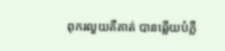ពុករលួយគឺគាត់ បានឆ្លើយបំភ្លឺ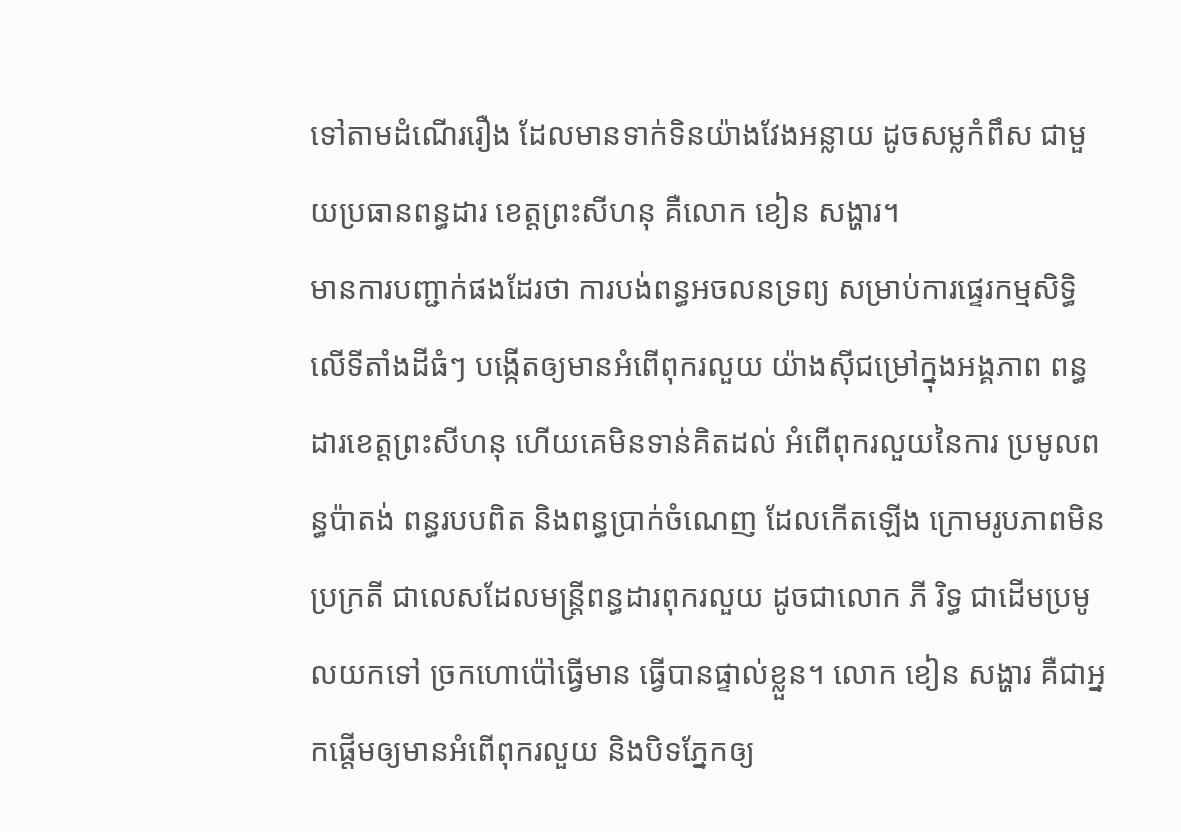ទៅតាមដំណើររឿង ដែលមានទាក់ទិនយ៉ាងវែងអន្លាយ ដូចសម្លកំពឹស ជាមួយប្រធានពន្ធដារ ខេត្តព្រះសីហនុ គឺលោក ខៀន សង្ហារ។
មានការបញ្ជាក់ផងដែរថា ការបង់ពន្ធអចលនទ្រព្យ សម្រាប់ការផ្ទេរកម្មសិទ្ធិ លើទីតាំងដីធំៗ បង្កើតឲ្យមានអំពើពុករលួយ យ៉ាងស៊ីជម្រៅក្នុងអង្គភាព ពន្ធដារខេត្តព្រះសីហនុ ហើយគេមិនទាន់គិតដល់ អំពើពុករលួយនៃការ ប្រមូលពន្ធប៉ាតង់ ពន្ធរបបពិត និងពន្ធប្រាក់ចំណេញ ដែលកើតឡើង ក្រោមរូបភាពមិនប្រក្រតី ជាលេសដែលមន្ត្រីពន្ធដារពុករលួយ ដូចជាលោក ភី រិទ្ធ ជាដើមប្រមូលយកទៅ ច្រកហោប៉ៅធ្វើមាន ធ្វើបានផ្ទាល់ខ្លួន។ លោក ខៀន សង្ហារ គឺជាអ្នកផ្តើមឲ្យមានអំពើពុករលួយ និងបិទភ្នែកឲ្យ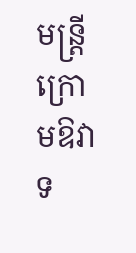មន្ត្រីក្រោមឱវាទ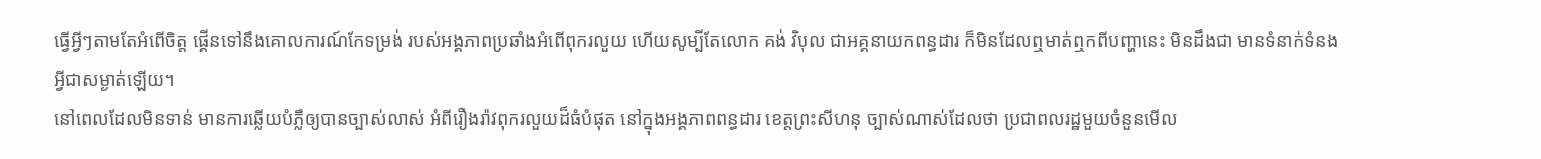ធ្វើអ្វីៗតាមតែអំពើចិត្ត ផ្គើនទៅនឹងគោលការណ៍កែទម្រង់ របស់អង្គភាពប្រឆាំងអំពើពុករលួយ ហើយសូម្បីតែលោក គង់ វិបុល ជាអគ្គនាយកពន្ធដារ ក៏មិនដែលឮមាត់ឮកពីបញ្ហានេះ មិនដឹងជា មានទំនាក់ទំនងអ្វីជាសម្ងាត់ឡើយ។
នៅពេលដែលមិនទាន់ មានការឆ្លើយបំភ្លឺឲ្យបានច្បាស់លាស់ អំពីរឿងរ៉ាវពុករលួយដ៏ធំបំផុត នៅក្នុងអង្គភាពពន្ធដារ ខេត្តព្រះសីហនុ ច្បាស់ណាស់ដែលថា ប្រជាពលរដ្ឋមួយចំនួនមើល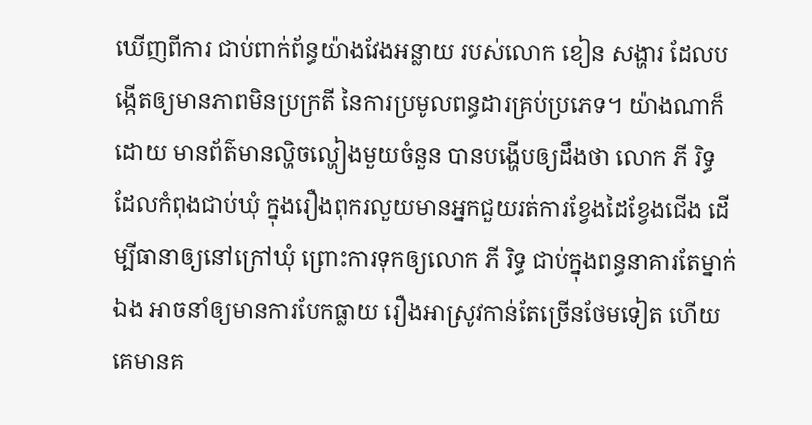ឃើញពីការ ជាប់ពាក់ព័ន្ធយ៉ាងវែងអន្លាយ របស់លោក ខៀន សង្ហារ ដែលបង្កើតឲ្យមានភាពមិនប្រក្រតី នៃការប្រមូលពន្ធដារគ្រប់ប្រភេទ។ យ៉ាងណាក៏ដោយ មានព័ត៌មានល្ហិចល្ហៀងមួយចំនួន បានបង្ហើបឲ្យដឹងថា លោក ភី រិទ្ធ ដែលកំពុងជាប់ឃុំ ក្នុងរឿងពុករលួយមានអ្នកជួយរត់ការខ្វែងដៃខ្វែងជើង ដើម្បីធានាឲ្យនៅក្រៅឃុំ ព្រោះការទុកឲ្យលោក ភី រិទ្ធ ជាប់ក្នុងពន្ធនាគារតែម្នាក់ឯង អាចនាំឲ្យមានការបែកធ្លាយ រឿងអាស្រូវកាន់តែច្រើនថែមទៀត ហើយគេមានគ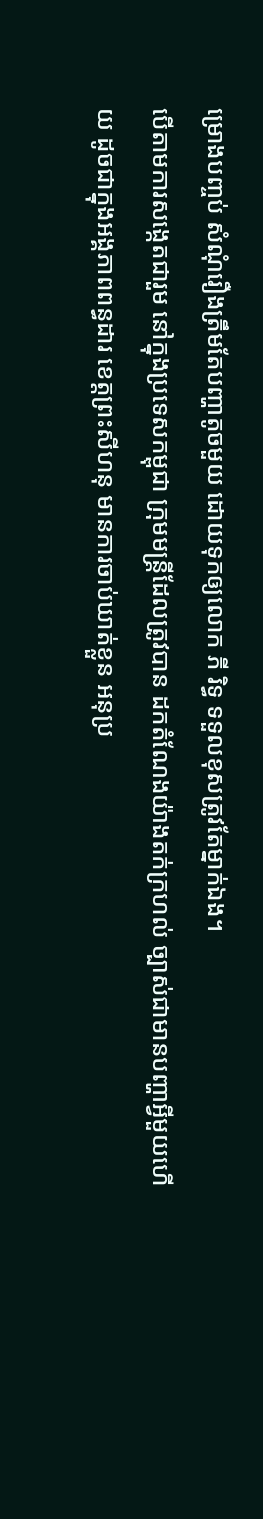ម្រោងបញ្ចប់ សំណុំរឿងត្រឹមតែបញ្ហាតូចមួយ ដោយទុកឲ្យលោក ភី រិទ្ធ ទទួលខុសត្រូវតែម្នាក់ឯង។
បើតាមការសង្កេតជារួម នៅក្នុងប្រទេសកម្ពុជា ក្រុមមន្ត្រីដែលត្រូវបាន ដកតំណែងយ៉ាងតក់ក្រហល់ ច្បាស់ជាមានបញ្ហាអ្វីមួយហើយ ដូចជាក្នុងអង្គភាពពន្ធដារ ខេត្តព្រះសីហនុ មានការចាប់ឃាត់ខ្លួន អនុប្រ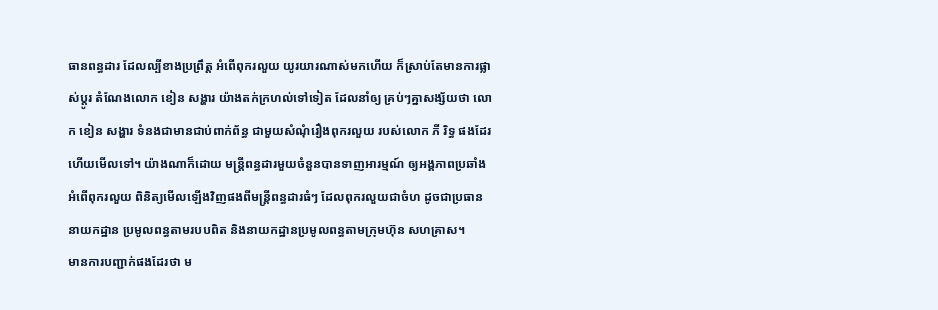ធានពន្ធដារ ដែលល្បីខាងប្រព្រឹត្ត អំពើពុករលួយ យូរយារណាស់មកហើយ ក៏ស្រាប់តែមានការផ្លាស់ប្តូរ តំណែងលោក ខៀន សង្ហារ យ៉ាងតក់ក្រហល់ទៅទៀត ដែលនាំឲ្យ គ្រប់ៗគ្នាសង្ស័យថា លោក ខៀន សង្ហារ ទំនងជាមានជាប់ពាក់ព័ន្ធ ជាមួយសំណុំរឿងពុករលួយ របស់លោក ភី រិទ្ធ ផងដែរហើយមើលទៅ។ យ៉ាងណាក៏ដោយ មន្ត្រីពន្ធដារមួយចំនួនបានទាញអារម្មណ៍ ឲ្យអង្គភាពប្រឆាំងអំពើពុករលួយ ពិនិត្យមើលឡើងវិញផងពីមន្ត្រីពន្ធដារធំៗ ដែលពុករលួយជាចំហ ដូចជាប្រធាននាយកដ្ឋាន ប្រមូលពន្ធតាមរបបពិត និងនាយកដ្ឋានប្រមូលពន្ធតាមក្រុមហ៊ុន សហគ្រាស។
មានការបញ្ជាក់ផងដែរថា ម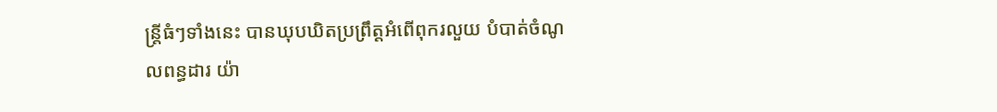ន្ត្រីធំៗទាំងនេះ បានឃុបឃិតប្រព្រឹត្តអំពើពុករលួយ បំបាត់ចំណូលពន្ធដារ យ៉ា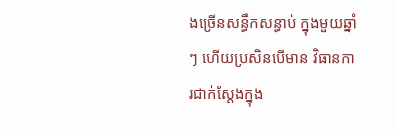ងច្រើនសន្ធឹកសន្ធាប់ ក្នុងមួយឆ្នាំៗ ហើយប្រសិនបើមាន វិធានការជាក់ស្តែងក្នុង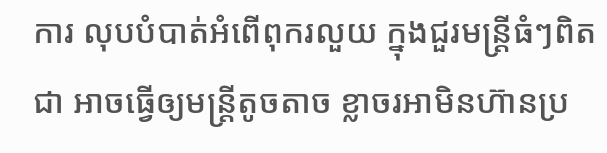ការ លុបបំបាត់អំពើពុករលួយ ក្នុងជួរមន្ត្រីធំៗពិតជា អាចធ្វើឲ្យមន្ត្រីតូចតាច ខ្លាចរអាមិនហ៊ានប្រ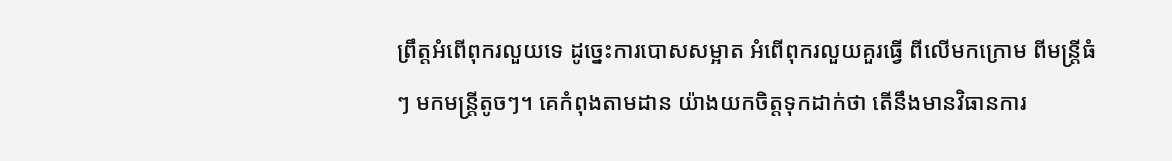ព្រឹត្តអំពើពុករលួយទេ ដូច្នេះការបោសសម្អាត អំពើពុករលួយគួរធ្វើ ពីលើមកក្រោម ពីមន្ត្រីធំៗ មកមន្ត្រីតូចៗ។ គេកំពុងតាមដាន យ៉ាងយកចិត្តទុកដាក់ថា តើនឹងមានវិធានការ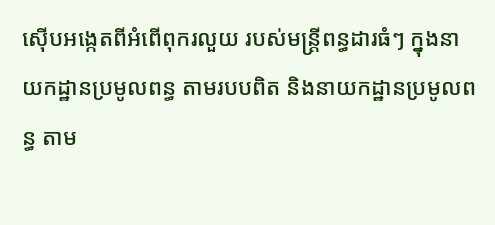ស៊ើបអង្កេតពីអំពើពុករលួយ របស់មន្ត្រីពន្ធដារធំៗ ក្នុងនាយកដ្ឋានប្រមូលពន្ធ តាមរបបពិត និងនាយកដ្ឋានប្រមូលពន្ធ តាម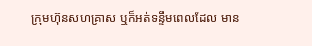ក្រុមហ៊ុនសហគ្រាស ឬក៏អត់ទន្ទឹមពេលដែល មាន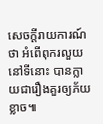សេចក្តីរាយការណ៍ថា អំពើពុករលួយនៅទីនោះ បានក្លាយជារឿងគួរឲ្យភ័យខ្លាច៕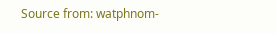Source from: watphnom-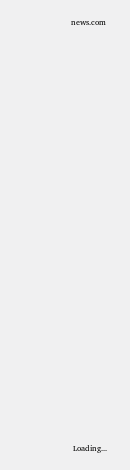news.com

























 Loading...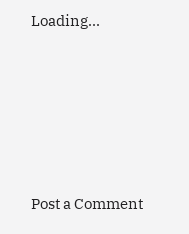Loading...





Post a Comment